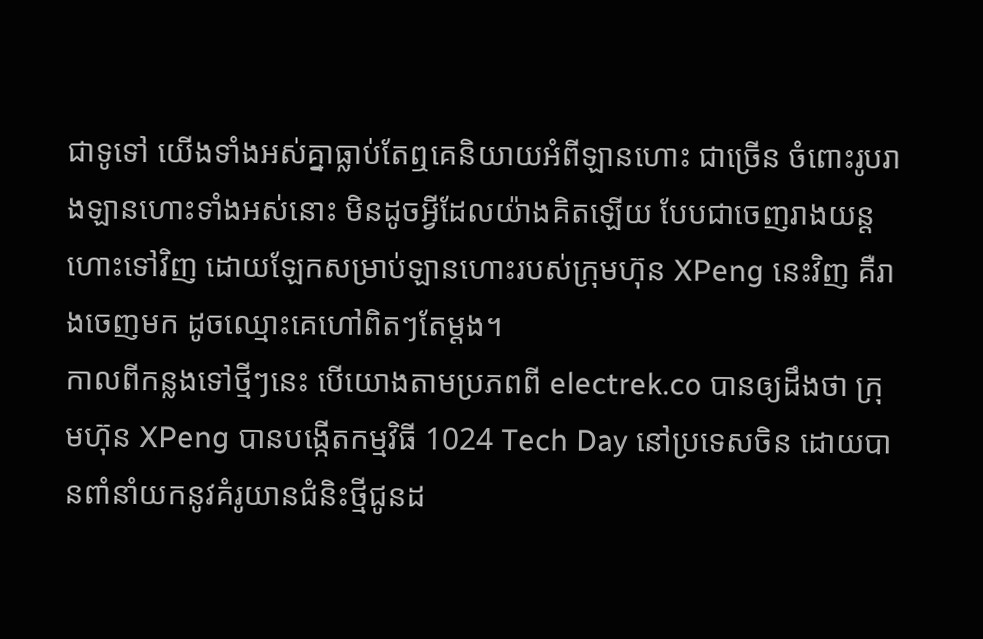ជាទូទៅ យើងទាំងអស់គ្នាធ្លាប់តែឮគេនិយាយអំពីឡានហោះ ជាច្រើន ចំពោះរូបរាងឡានហោះទាំងអស់នោះ មិនដូចអ្វីដែលយ៉ាងគិតឡើយ បែបជាចេញរាងយន្តហោះទៅវិញ ដោយឡែកសម្រាប់ឡានហោះរបស់ក្រុមហ៊ុន XPeng នេះវិញ គឺរាងចេញមក ដូចឈ្មោះគេហៅពិតៗតែម្តង។
កាលពីកន្លងទៅថ្មីៗនេះ បើយោងតាមប្រភពពី electrek.co បានឲ្យដឹងថា ក្រុមហ៊ុន XPeng បានបង្កើតកម្មវិធី 1024 Tech Day នៅប្រទេសចិន ដោយបានពាំនាំយកនូវគំរូយានជំនិះថ្មីជូនដ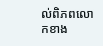ល់ពិភពលោកខាង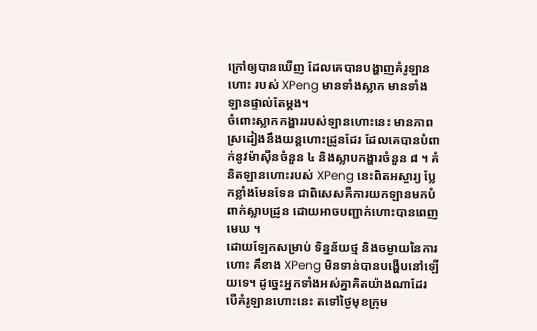ក្រៅឲ្យបានឃើញ ដែលគេបានបង្ហាញគំរូឡានហោះ របស់ XPeng មានទាំងស្លាក មានទាំងឡានផ្ទាល់តែម្តង។
ចំពោះស្លាកកង្ហាររបស់ឡានហោះនេះ មានភាពស្រដៀងនឹងយន្តហោះដ្រូនដែរ ដែលគេបានបំពាក់នូវម៉ាស៊ីនចំនួន ៤ និងស្លាបកង្ហារចំនួន ៨ ។ គំនិតឡានហោះរបស់ XPeng នេះពិតអស្ចារ្យ ប្លែកខ្លាំងមែនទែន ជាពិសេសគឺការយកឡានមកបំពាក់ស្លាបដ្រូន ដោយអាចបញ្ជាក់ហោះបានពេញមេឃ ។
ដោយឡែកសម្រាប់ ទិន្នន័យថ្ម និងចម្ងាយនៃការហោះ គឹខាង XPeng មិនទាន់បានបង្ហើបនៅឡើយទេ។ ដូច្នេះអ្នកទាំងអស់គ្នាគិតយ៉ាងណាដែរ បើគំរូឡានហោះនេះ តទៅថ្ងៃមុខក្រុម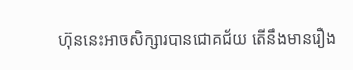ហ៊ុននេះអាចសិក្សារបានជោគជ័យ តើនឹងមានរឿង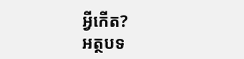អ្វីកើត?
អត្ថបទ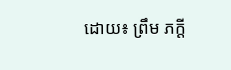ដោយ៖ ព្រឹម ភក្តី